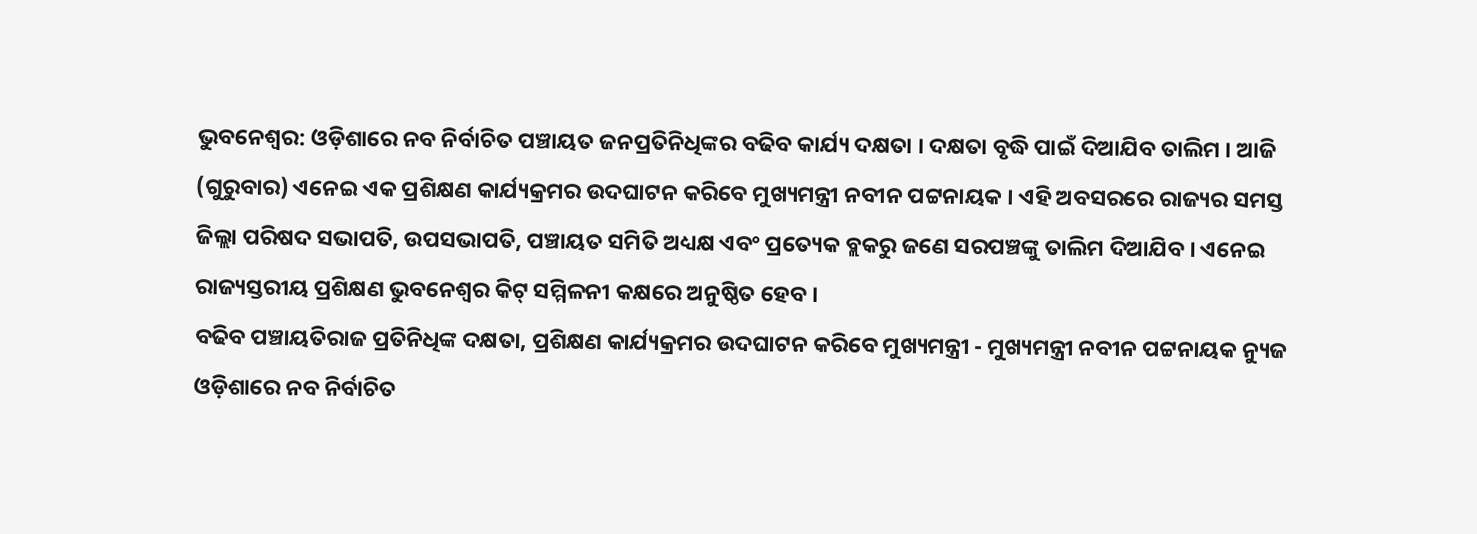ଭୁବନେଶ୍ବର: ଓଡ଼ିଶାରେ ନବ ନିର୍ବାଚିତ ପଞ୍ଚାୟତ ଜନପ୍ରତିନିଧିଙ୍କର ବଢିବ କାର୍ଯ୍ୟ ଦକ୍ଷତା । ଦକ୍ଷତା ବୃଦ୍ଧି ପାଇଁ ଦିଆଯିବ ତାଲିମ । ଆଜି (ଗୁରୁବାର) ଏନେଇ ଏକ ପ୍ରଶିକ୍ଷଣ କାର୍ଯ୍ୟକ୍ରମର ଉଦଘାଟନ କରିବେ ମୁଖ୍ୟମନ୍ତ୍ରୀ ନବୀନ ପଟ୍ଟନାୟକ । ଏହି ଅବସରରେ ରାଜ୍ୟର ସମସ୍ତ ଜିଲ୍ଲା ପରିଷଦ ସଭାପତି, ଉପସଭାପତି, ପଞ୍ଚାୟତ ସମିତି ଅଧ୍ୟକ୍ଷ ଏବଂ ପ୍ରତ୍ୟେକ ବ୍ଲକରୁ ଜଣେ ସରପଞ୍ଚଙ୍କୁ ତାଲିମ ଦିଆଯିବ । ଏନେଇ ରାଜ୍ୟସ୍ତରୀୟ ପ୍ରଶିକ୍ଷଣ ଭୁବନେଶ୍ବର କିଟ୍ ସମ୍ମିଳନୀ କକ୍ଷରେ ଅନୁଷ୍ଠିତ ହେବ ।
ବଢିବ ପଞ୍ଚାୟତିରାଜ ପ୍ରତିନିଧିଙ୍କ ଦକ୍ଷତା, ପ୍ରଶିକ୍ଷଣ କାର୍ଯ୍ୟକ୍ରମର ଉଦଘାଟନ କରିବେ ମୁଖ୍ୟମନ୍ତ୍ରୀ - ମୁଖ୍ୟମନ୍ତ୍ରୀ ନବୀନ ପଟ୍ଟନାୟକ ନ୍ୟୁଜ
ଓଡ଼ିଶାରେ ନବ ନିର୍ବାଚିତ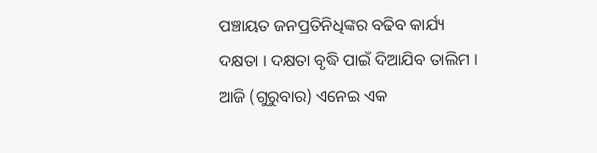ପଞ୍ଚାୟତ ଜନପ୍ରତିନିଧିଙ୍କର ବଢିବ କାର୍ଯ୍ୟ ଦକ୍ଷତା । ଦକ୍ଷତା ବୃଦ୍ଧି ପାଇଁ ଦିଆଯିବ ତାଲିମ । ଆଜି (ଗୁରୁବାର) ଏନେଇ ଏକ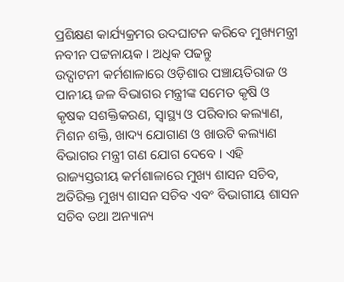ପ୍ରଶିକ୍ଷଣ କାର୍ଯ୍ୟକ୍ରମର ଉଦଘାଟନ କରିବେ ମୁଖ୍ୟମନ୍ତ୍ରୀ ନବୀନ ପଟ୍ଟନାୟକ । ଅଧିକ ପଢନ୍ତୁ
ଉଦ୍ଘାଟନୀ କର୍ମଶାଳାରେ ଓଡ଼ିଶାର ପଞ୍ଚାୟତିରାଜ ଓ ପାନୀୟ ଜଳ ବିଭାଗର ମନ୍ତ୍ରୀଙ୍କ ସମେତ କୃଷି ଓ କୃଷକ ସଶକ୍ତିକରଣ, ସ୍ଵାସ୍ଥ୍ୟ ଓ ପରିବାର କଲ୍ୟାଣ, ମିଶନ ଶକ୍ତି, ଖାଦ୍ୟ ଯୋଗାଣ ଓ ଖାଉଟି କଲ୍ୟାଣ ବିଭାଗର ମନ୍ତ୍ରୀ ଗଣ ଯୋଗ ଦେବେ । ଏହି ରାଜ୍ୟସ୍ତରୀୟ କର୍ମଶାଳାରେ ମୁଖ୍ୟ ଶାସନ ସଚିବ, ଅତିରିକ୍ତ ମୁଖ୍ୟ ଶାସନ ସଚିବ ଏବଂ ବିଭାଗୀୟ ଶାସନ ସଚିବ ତଥା ଅନ୍ୟାନ୍ୟ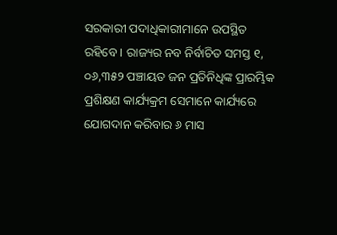ସରକାରୀ ପଦାଧିକାରୀମାନେ ଉପସ୍ଥିତ ରହିବେ । ରାଜ୍ୟର ନବ ନିର୍ବାଚିତ ସମସ୍ତ ୧, ୦୬,୩୫୨ ପଞ୍ଚାୟତ ଜନ ପ୍ରତିନିଧିଙ୍କ ପ୍ରାରମ୍ଭିକ ପ୍ରଶିକ୍ଷଣ କାର୍ଯ୍ୟକ୍ରମ ସେମାନେ କାର୍ଯ୍ୟରେ ଯୋଗଦାନ କରିବାର ୬ ମାସ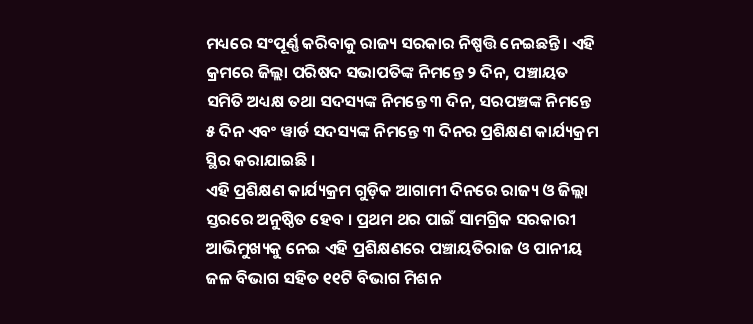ମଧ୍ୟରେ ସଂପୂର୍ଣ୍ଣ କରିବାକୁ ରାଜ୍ୟ ସରକାର ନିଷ୍ପତ୍ତି ନେଇଛନ୍ତି । ଏହି କ୍ରମରେ ଜିଲ୍ଲା ପରିଷଦ ସଭାପତିଙ୍କ ନିମନ୍ତେ ୨ ଦିନ, ପଞ୍ଚାୟତ ସମିତି ଅଧ୍ୟକ୍ଷ ତଥା ସଦସ୍ୟଙ୍କ ନିମନ୍ତେ ୩ ଦିନ, ସରପଞ୍ଚଙ୍କ ନିମନ୍ତେ ୫ ଦିନ ଏବଂ ୱାର୍ଡ ସଦସ୍ୟଙ୍କ ନିମନ୍ତେ ୩ ଦିନର ପ୍ରଶିକ୍ଷଣ କାର୍ଯ୍ୟକ୍ରମ ସ୍ଥିର କରାଯାଇଛି ।
ଏହି ପ୍ରଶିକ୍ଷଣ କାର୍ଯ୍ୟକ୍ରମ ଗୁଡ଼ିକ ଆଗାମୀ ଦିନରେ ରାଜ୍ୟ ଓ ଜିଲ୍ଲା ସ୍ତରରେ ଅନୁଷ୍ଠିତ ହେବ । ପ୍ରଥମ ଥର ପାଇଁ ସାମଗ୍ରିକ ସରକାରୀ ଆଭିମୁଖ୍ୟକୁ ନେଇ ଏହି ପ୍ରଶିକ୍ଷଣରେ ପଞ୍ଚାୟତିରାଜ ଓ ପାନୀୟ ଜଳ ବିଭାଗ ସହିତ ୧୧ଟି ବିଭାଗ ମିଶନ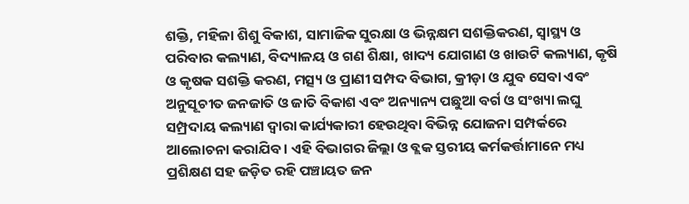ଶକ୍ତି, ମହିଳା ଶିଶୁ ବିକାଶ, ସାମାଜିକ ସୁରକ୍ଷା ଓ ଭିନ୍ନକ୍ଷମ ସଶକ୍ତିକରଣ, ସ୍ୱାସ୍ଥ୍ୟ ଓ ପରିବାର କଲ୍ୟାଣ, ବିଦ୍ୟାଳୟ ଓ ଗଣ ଶିକ୍ଷା, ଖାଦ୍ୟ ଯୋଗାଣ ଓ ଖାଉଟି କଲ୍ୟାଣ, କୃଷି ଓ କୃଷକ ସଶକ୍ତି କରଣ, ମତ୍ସ୍ୟ ଓ ପ୍ରାଣୀ ସମ୍ପଦ ବିଭାଗ, କ୍ରୀଡ଼ା ଓ ଯୁବ ସେବା ଏବଂ ଅନୁସୂଚୀତ ଜନଜାତି ଓ ଜାତି ବିକାଶ ଏବଂ ଅନ୍ୟାନ୍ୟ ପଛୁଆ ବର୍ଗ ଓ ସଂଖ୍ୟା ଲଘୁ ସମ୍ପ୍ରଦାୟ କଲ୍ୟାଣ ଦ୍ଵାରା କାର୍ଯ୍ୟକାରୀ ହେଉଥିବା ବିଭିନ୍ନ ଯୋଜନା ସମ୍ପର୍କରେ ଆଲୋଚନା କରାଯିବ । ଏହି ବିଭାଗର ଜିଲ୍ଲା ଓ ବ୍ଲକ ସ୍ତରୀୟ କର୍ମକର୍ତ୍ତାମାନେ ମଧ୍ୟ ପ୍ରଶିକ୍ଷଣ ସହ ଜଡ଼ିତ ରହି ପଞ୍ଚାୟତ ଜନ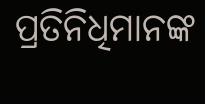ପ୍ରତିନିଧିମାନଙ୍କ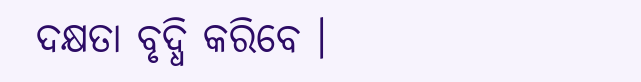ଦକ୍ଷତା ବୃଦ୍ଧି କରିବେ ।